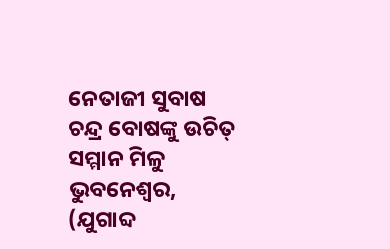ନେତାଜୀ ସୁବାଷ ଚନ୍ଦ୍ର ବୋଷଙ୍କୁ ଉଚିତ୍ ସମ୍ମାନ ମିଳୁ
ଭୁବନେଶ୍ୱର, (ଯୁଗାବ୍ଦ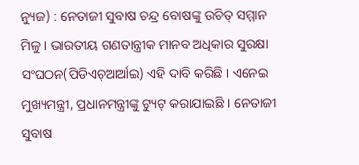ନ୍ୟୁଜ) : ନେତାଜୀ ସୁବାଷ ଚନ୍ଦ୍ର ବୋଷଙ୍କୁ ଉଚିତ୍ ସମ୍ମାନ ମିଳୁ । ଭାରତୀୟ ଗଣତାନ୍ତ୍ରୀକ ମାନବ ଅଧିକାର ସୁରକ୍ଷା ସଂଘଠନ(ପିଡିଏଚ୍ଆର୍ଆଇ) ଏହି ଦାବି କରିଛି । ଏନେଇ ମୁଖ୍ୟମନ୍ତ୍ରୀ, ପ୍ରଧାନମନ୍ତ୍ରୀଙ୍କୁ ଟ୍ୟୁଟ୍ କରାଯାଇଛି । ନେତାଜୀ ସୁବାଷ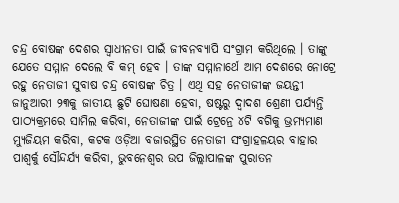ଚନ୍ଦ୍ର ବୋଷଙ୍କ ଦେଶର ସ୍ୱାଧୀନତା ପାଇଁ ଜୀବନବ୍ୟାପି ସଂଗ୍ରାମ କରିଥିଲେ । ତାଙ୍କୁ ଯେତେ ସମ୍ମାନ ଦେଲେ ବି କମ୍ ହେବ । ତାଙ୍କ ସମ୍ମାନାର୍ଥେ ଆମ ଦେଶରେ ନୋଟ୍ରେ ରହୁ ନେତାଜୀ ସୁବାଷ ଚନ୍ଦ୍ର ବୋଷଙ୍କ ଚିତ୍ର । ଏଥି ସହ ନେତାଜୀଙ୍କ ଜୟନ୍ତୀ ଜାନୁଆରୀ ୨୩କୁ ଜାତୀୟ ଛୁଟି ଘୋଷଣା ହେବା, ଷଷ୍ଟରୁ ଦ୍ୱାଦଶ ଶ୍ରେଣୀ ପର୍ଯ୍ୟନ୍ତି ପାଠ୍ୟକ୍ରମରେ ସାମିଲ କରିବା, ନେତାଜୀଙ୍କ ପାଇଁ ଟ୍ରେନ୍ରେ ୪ଟି ବଗିକୁ ଭ୍ରମ୍ୟମାଣ ମ୍ୟୁଜିୟମ କରିବା, କଟକ ଓଡ଼ିଆ ବଜାରସ୍ଥିତ ନେତାଜୀ ସଂଗ୍ରାହଳୟର ବାହାର ପାଶ୍ୱର୍କୁ ସୌନ୍ଦର୍ଯ୍ୟ କରିବା, ଭୁବନେଶ୍ୱର ଉପ ଜିଲ୍ଲାପାଳଙ୍କ ପୁରାତନ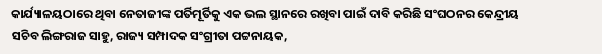କାର୍ଯ୍ୟାଳୟଠାରେ ଥିବା ନେତାଜୀଙ୍କ ପର୍ତିମୂର୍ତିକୁ ଏକ ଭଲ ସ୍ଥାନରେ ରଖିବା ପାଇଁ ଦାବି କରିଛି ସଂଘଠନର କେନ୍ଦ୍ରୀୟ ସଚିବ ଲିଙ୍ଗରାଜ ସାହୁ, ରାଜ୍ୟ ସମ୍ପାଦକ ସଂଗ୍ରୀତା ପଟ୍ଟନାୟକ,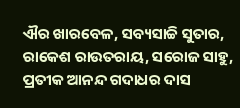ଐର ଖାରବେଳ, ସବ୍ୟସାଚ୍ଚି ସୁତାର, ରାକେଶ ରାଉତରାୟ, ସରୋଜ ସାହୁ, ପ୍ରତୀକ ଆନନ୍ଦ ଗଦାଧର ଦାସ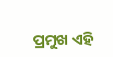ପ୍ରମୁଖ ଏହି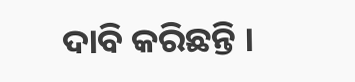ଦାବି କରିଛନ୍ତି ।